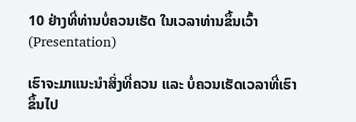10 ຢ່າງທີ່ທ່ານບໍ່ຄວນເຮັດ ໃນເວລາທ່ານຂຶ້ນເວົ້າ(Presentation)

ເຮົາຈະມາແນະນຳສິ່ງທີ່ຄວນ ແລະ ບໍ່ຄວນເຮັດເວລາທີ່ເຮົາຂຶ້ນໄປ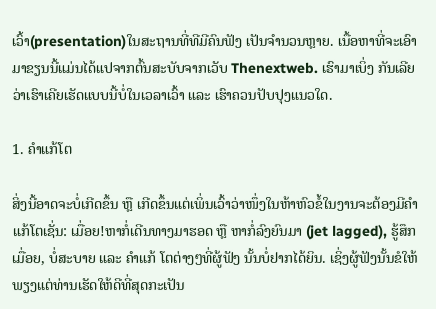ເວົ້າ(presentation)ໃນສະຖານທີ່ທີມີຄົນຟັງ ເປັນຈຳນວນຫຼາຍ. ເນື້ອຫາທີ່ຈະເອົາມາຂຽນນີ້ແມ່ນໄດ້ແປຈາກຕົ້ນສະບັບຈາກເວັບ Thenextweb. ເຮົາມາເບິ່ງ ກັນເລີຍວ່າເຮົາເຄີຍເຮັດແບບນີ້ບໍ່ໃນເວລາເວົ້າ ແລະ ເຮົາຄວນປັບປຸງແນວໃດ.

1. ຄຳແກ້ໂຕ

ສິ່ງນີ້ອາດຈະບໍ່ເກີດຂຶ້ນ ຫຼື ເກີດຂຶ້ນແຕ່ເພິ່ນເວົ້າວ່າໜຶ່ງໃນຫ້າຫົວຂໍ້ໃນງານຈະຕ້ອງມີຄຳແກ້ໂຕເຊັ່ນ: ເມື່ອຍ!ຫາກໍ່ເດີນທາງມາຮອດ ຫຼື ຫາກໍ່ລົງຍົນມາ (jet lagged), ຮູ້ສຶກເມື່ອຍ, ບໍ່ສະບາຍ ແລະ ຄໍາແກ້ ໂຕຕ່າງໆທີ່ຜູ້ຟັງ ນັ້ນບໍ່ຢາກໄດ້ຍິນ. ເຊິ່ງຜູ້ຟັງນັ້ນຂໍໃຫ້ພຽງແຕ່ທ່ານເຮັດໃຫ້ດີທີ່ສຸດກະເປັນ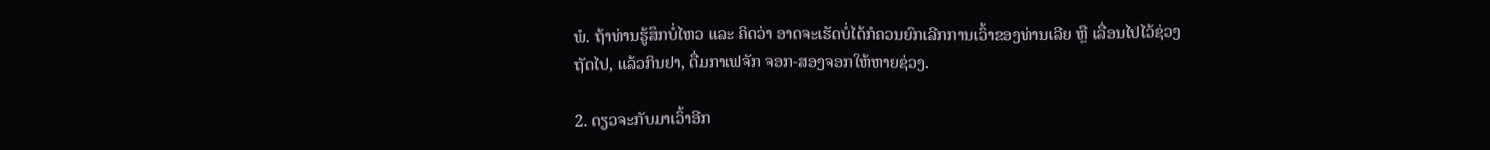ພໍ. ຖ້າທ່ານຮູ້ສຶກບໍ່ໄຫວ ແລະ ຄິດວ່າ ອາດຈະເຮັດບໍ່ໄດ້ກໍຄວນຍົກເລີກການເວົ້າຂອງທ່ານເລີຍ ຫຼື ເລື່ອນໄປໄວ້ຊ່ວງຖັດໄປ, ແລ້ວກິນຢາ, ດື່ມກາເຟຈັກ ຈອກ-ສອງຈອກໃຫ້ຫາຍຊ່ວງ.

2. ດຽວຈະກັບມາເວົ້າອີກ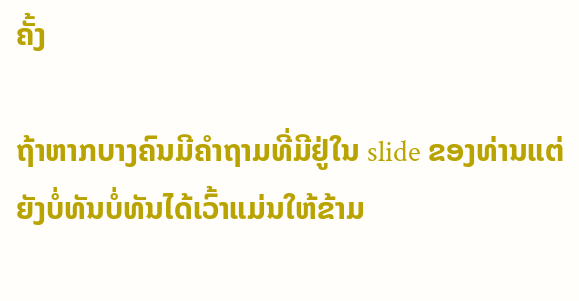ຄັ້ງ

ຖ້າຫາກບາງຄົນມີຄຳຖາມທີ່ມີຢູ່ໃນ slide ຂອງທ່ານແຕ່ຍັງບໍ່ທັນບໍ່ທັນໄດ້ເວົ້າແມ່ນໃຫ້ຂ້າມ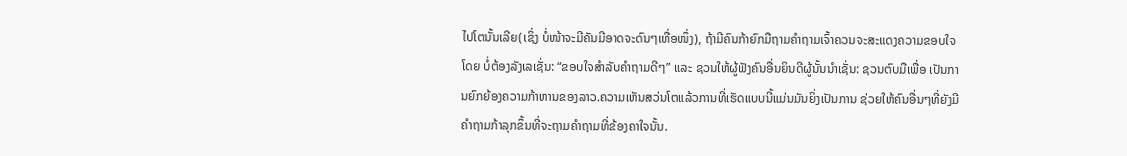ໄປໂຕນັ້ນເລີຍ(ເຊິ່ງ ບໍ່ໜ້າຈະມີຄັນມີອາດຈະດົນໆເທື່ອໜຶ່ງ), ຖ້າມີຄົນກ້າຍົກມືຖາມຄຳຖາມເຈົ້າຄວນຈະສະແດງຄວາມຂອບໃຈໂດຍ ບໍ່ຕ້ອງລັງເລເຊັ່ນ: “ຂອບໃຈສຳລັບຄຳຖາມດີໆ” ແລະ ຊວນໃຫ້ຜູ້ຟັງຄົນອື່ນຍິນດີຜູ້ນັ້ນນຳເຊັ່ນ: ຊວນຕົບມືເພື່ອ ເປັນການຍົກຍ້ອງຄວາມກ້າຫານຂອງລາວ.ຄວາມເຫັນສວ່ນໂຕແລ້ວການທີ່ເຮັດແບບນີ້ແມ່ນມັນຍິ່ງເປັນການ ຊ່ວຍໃຫ້ຄົນອື່ນໆທີ່ຍັງມີຄຳຖາມກ້າລຸກຂຶ້ນທີ່ຈະຖາມຄຳຖາມທີ່ຂ້ອງຄາໃຈນັ້ນ.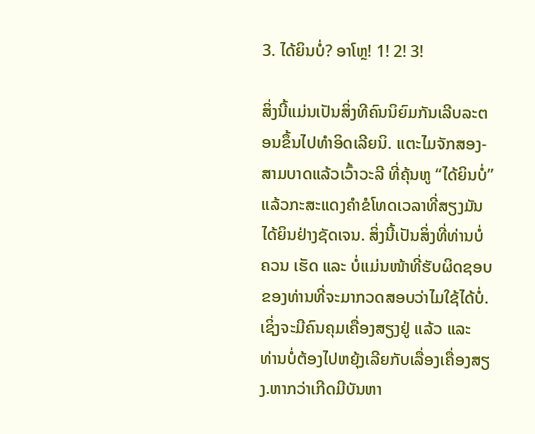3. ໄດ້ຍິນບໍ່? ອາໂຫຼ! 1! 2! 3!

ສິ່ງນີ້ແມ່ນເປັນສິ່ງທີຄົນນິຍົມກັນເລີບລະຕອນຂຶ້ນໄປທຳອິດເລີຍນິ. ແຕະໄມຈັກສອງ-ສາມບາດແລ້ວເວົ້າວະລີ ທີ່ຄຸ້ນຫູ “ໄດ້ຍິນບໍ່” ແລ້ວກະສະແດງຄຳຂໍໂທດເວລາທີ່ສຽງມັນໄດ້ຍິນຢ່າງຊັດເຈນ. ສິ່ງນີ້ເປັນສິ່ງທີ່ທ່ານບໍ່ຄວນ ເຮັດ ແລະ ບໍ່ແມ່ນໜ້າທີ່ຮັບຜິດຊອບຂອງທ່ານທີ່ຈະມາກວດສອບວ່າໄມໃຊ້ໄດ້ບໍ່. ເຊິ່ງຈະມີຄົນຄຸມເຄື່ອງສຽງຢູ່ ແລ້ວ ແລະ ທ່ານບໍ່ຕ້ອງໄປຫຍຸ້ງເລີຍກັບເລື່ອງເຄື່ອງສຽງ.ຫາກວ່າເກີດມີບັນຫາ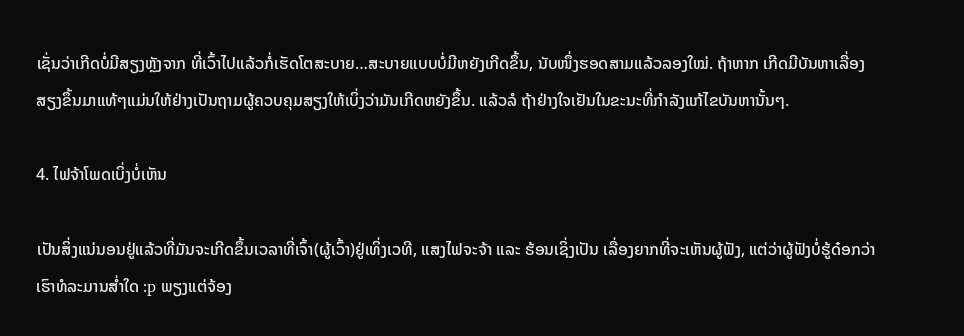ເຊັ່ນວ່າເກີດບໍ່ມີສຽງຫຼັງຈາກ ທີ່ເວົ້າໄປແລ້ວກໍ່ເຮັດໂຕສະບາຍ…ສະບາຍແບບບໍ່ມີຫຍັງເກີດຂຶ້ນ, ນັບໜຶ່ງຮອດສາມແລ້ວລອງໃໝ່. ຖ້າຫາກ ເກີດມີບັນຫາເລື່ອງສຽງຂຶ້ນມາແທ້ໆແມ່ນໃຫ້ຢ່າງເປັນຖາມຜູ້ຄວບຄຸມສຽງໃຫ້ເບິ່ງວ່າມັນເກີດຫຍັງຂຶ້ນ. ແລ້ວລໍ ຖ້າຢ່າງໃຈເຢັນໃນຂະນະທີ່ກຳລັງແກ້ໄຂບັນຫານັ້ນໆ.

4. ໄຟຈ້າໂພດເບິ່ງບໍ່ເຫັນ

ເປັນສິ່ງແນ່ນອນຢູ່ແລ້ວທີ່ມັນຈະເກີດຂຶ້ນເວລາທີ່ເຈົ້າ(ຜູ້ເວົ້າ)ຢູ່ເທິ່ງເວທີ, ແສງໄຟຈະຈ້າ ແລະ ຮ້ອນເຊິ່ງເປັນ ເລື່ອງຍາກທີ່ຈະເຫັນຜູ້ຟັງ, ແຕ່ວ່າຜູ້ຟັງບໍ່ຮູ້ດ໋ອກວ່າເຮົາທໍລະມານສ່ຳໃດ :p ພຽງແຕ່ຈ້ອງ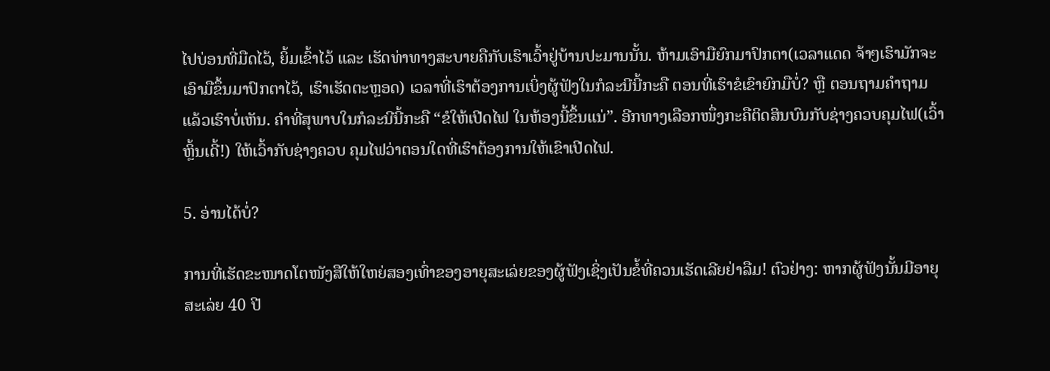ໄປບ່ອນທີ່ມືດໄວ້, ຍິ້ມເຂົ້າໄວ້ ແລະ ເຮັດທ່າທາງສະບາຍຄືກັບເຮົາເວົ້າຢູ່ບ້ານປະມານນັ້ນ. ຫ້າມເອົາມືຍົກມາປົກຕາ(ເວລາແດດ ຈ້າໆເຮົາມັກຈະເອົາມືຂຶ້ນມາປົກຕາໄວ້, ເຮົາເຮັດຕະຫຼອດ) ເວລາທີ່ເຮົາຕ້ອງການເບິ່ງຜູ້ຟັງໃນກໍລະນີນີ້ກະຄື ຕອນທີ່ເຮົາຂໍເຂົາຍົກມືບໍ່? ຫຼື ຕອນຖາມຄຳຖາມແລ້ວເຮົາບໍ່ເຫັນ. ຄຳທີ່ສຸພາບໃນກໍລະນີນີ້ກະຄື “ຂໍໃຫ້ເປີດໄຟ ໃນຫ້ອງນີ້ຂຶ້ນແນ່”. ອີກທາງເລືອກໜຶ່ງກະຄືຕິດສິນບົນກັບຊ່າງຄວບຄຸມໄຟ(ເວົ້າຫຼິ້ນເດີ້!) ໃຫ້ເວົ້າກັບຊ່າງຄວບ ຄຸມໄຟວ່າຕອນໃດທີ່ເຮົາຕ້ອງການໃຫ້ເຂົາເປີດໄຟ.

5. ອ່ານໄດ້ບໍ່?

ການທີ່ເຮັດຂະໜາດໂຕໜັງສືໃຫ້ໃຫຍ່ສອງເທົ່າຂອງອາຍຸສະເລ່ຍຂອງຜູ້ຟັງເຊິ່ງເປັນຂໍ້ທີ່ຄວນເຮັດເລີຍຢ່າລືມ! ຕົວຢ່າງ: ຫາກຜູ້ຟັງນັ້ນມີອາຍຸສະເລ່ຍ 40 ປີ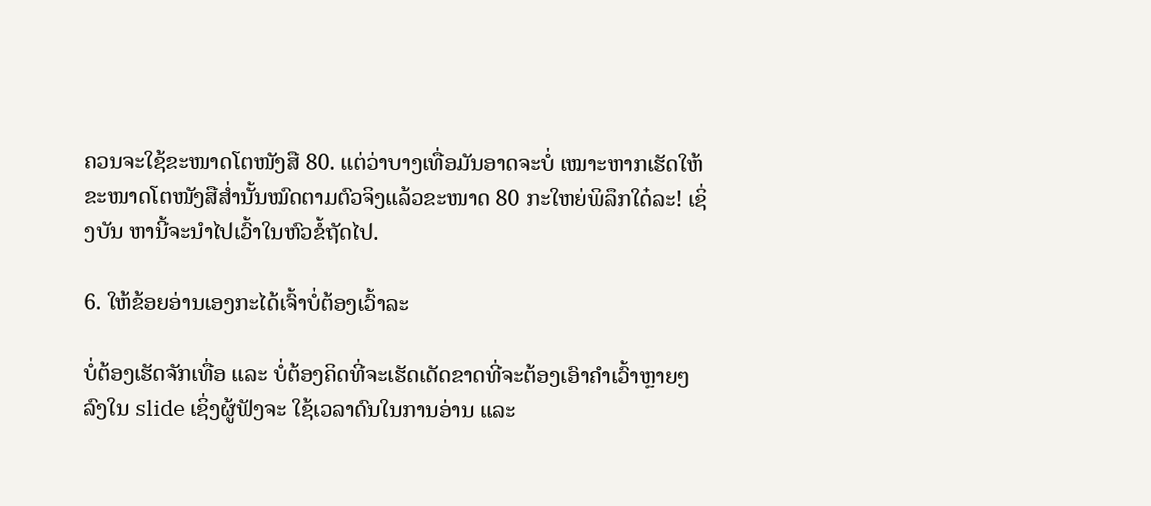ຄວນຈະໃຊ້ຂະໜາດໂຕໜັງສື 80. ແຕ່ວ່າບາງເທື່ອມັນອາດຈະບໍ່ ເໝາະຫາກເຮັດໃຫ້ຂະໜາດໂຕໜັງສືສ່ຳນັ້ນໝົດຕາມຕົວຈິງແລ້ວຂະໜາດ 80 ກະໃຫຍ່ພິລຶກໃດ໋ລະ! ເຊິ່ງບັນ ຫານີ້ຈະນຳໄປເວົ້າໃນຫົວຂໍ້ຖັດໄປ.

6. ໃຫ້ຂ້ອຍອ່ານເອງກະໄດ້ເຈົ້າບໍ່ຕ້ອງເວົ້າລະ

ບໍ່ຕ້ອງເຮັດຈັກເທື່ອ ແລະ ບໍ່ຕ້ອງຄິດທີ່ຈະເຮັດເດັດຂາດທີ່ຈະຕ້ອງເອົາຄຳເວົ້າຫຼາຍໆລົງໃນ slide ເຊິ່ງຜູ້ຟັງຈະ ໃຊ້ເວລາດົນໃນການອ່ານ ແລະ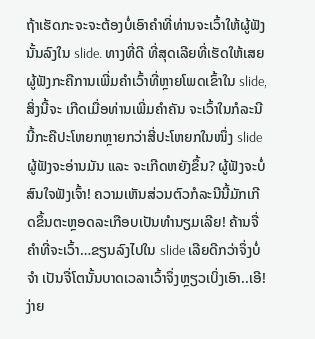ຖ້າເຮັດກະຈະຈະຕ້ອງບໍ່ເອົາຄຳທີ່ທ່ານຈະເວົ້າໃຫ້ຜູ້ຟັງນັ້ນລົງໃນ slide. ທາງທີ່ດີ ທີ່ສຸດເລີຍທີ່ເຮັດໃຫ້ເສຍຜູ້ຟັງກະຄືການເພີ່ມຄຳເວົ້າທີ່ຫຼາຍໂພດເຂົ້າໃນ slide, ສິ່ງນີ້ຈະ ເກີດເມື່ອທ່ານເພີ່ມຄຳຄັນ ຈະເວົ້າໃນກໍລະນີນີ້ກະຄືປະໂຫຍກຫຼາຍກວ່າສີ່ປະໂຫຍກໃນໜຶ່ງ slide ຜູ້ຟັງຈະອ່ານມັນ ແລະ ຈະເກີດຫຍັງຂຶ້ນ? ຜູ້ຟັງຈະບໍ່ສົນໃຈຟັງເຈົ້າ! ຄວາມເຫັນສ່ວນຕົວກໍລະນີນີ້ມັກເກີດຂຶ້ນຕະຫຼອດລະເກືອບເປັນທຳນຽມເລີຍ! ຄ້ານຈື່ ຄຳທີ່ຈະເວົ້າ…ຂຽນລົງໄປໃນ slide ເລີຍດີກວ່າຈຶ່ງບໍ່ຈຳ ເປັນຈື່ໂຕນັ້ນບາດເວລາເວົ້າຈຶ່ງຫຼຽວເບິ່ງເອົາ..ເອີ!ງ່າຍ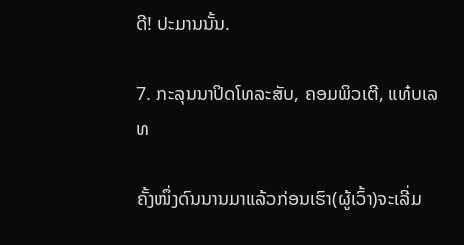ດີ! ປະມານນັ້ນ.

7. ກະລຸນນາປິດໂທລະສັບ, ຄອມພິວເຕີ, ແທ໋ບເລທ

ຄັ້ງໜຶ່ງດົນນານມາແລ້ວກ່ອນເຮົາ(ຜູ້ເວົ້າ)ຈະເລີ່ມ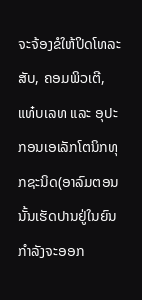ຈະຈ້ອງຂໍໃຫ້ປິດໂທລະສັບ, ຄອມພິວເຕີ, ແທ໋ບເລທ ແລະ ອຸປະກອນເອເລັກໂຕນິກທຸກຊະນິດ(ອາລົມຕອນນັ້ນເຮັດປານຢູ່ໃນຍົນກຳລັງຈະອອກ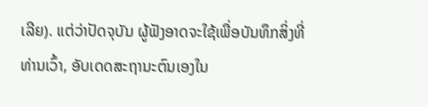ເລີຍ). ແຕ່ວ່າປັດຈຸບັນ ຜູ້ຟັງອາດຈະໃຊ້ເພື່ອບັນທຶກສິ່ງທີ່ທ່ານເວົ້າ, ອັບເດດສະຖານະຕົນເອງໃນ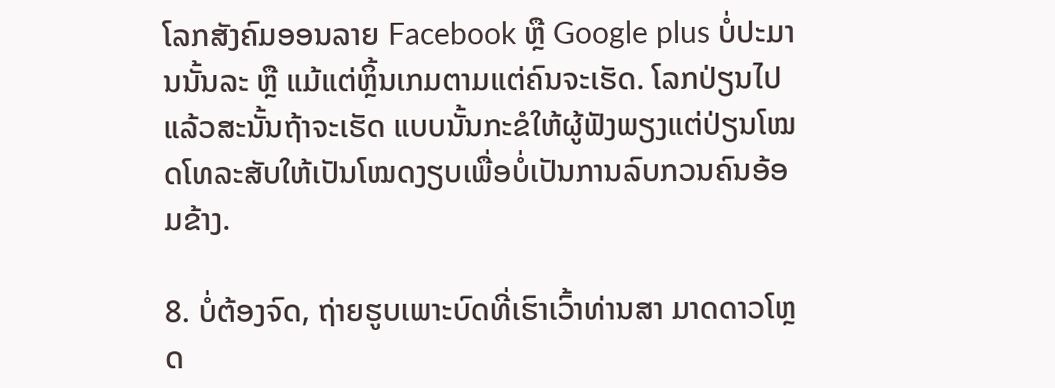ໂລກສັງຄົມອອນລາຍ Facebook ຫຼື Google plus ບໍ່ປະມານນັ້ນລະ ຫຼື ແມ້ແຕ່ຫຼິ້ນເກມຕາມແຕ່ຄົນຈະເຮັດ. ໂລກປ່ຽນໄປແລ້ວສະນັ້ນຖ້າຈະເຮັດ ແບບນັ້ນກະຂໍໃຫ້ຜູ້ຟັງພຽງແຕ່ປ່ຽນໂໝດໂທລະສັບໃຫ້ເປັນໂໝດງຽບເພື່ອບໍ່ເປັນການລົບກວນຄົນອ້ອມຂ້າງ.

8. ບໍ່ຕ້ອງຈົດ, ຖ່າຍຮູບເພາະບົດທີ່ເຮົາເວົ້າທ່ານສາ ມາດດາວໂຫຼດ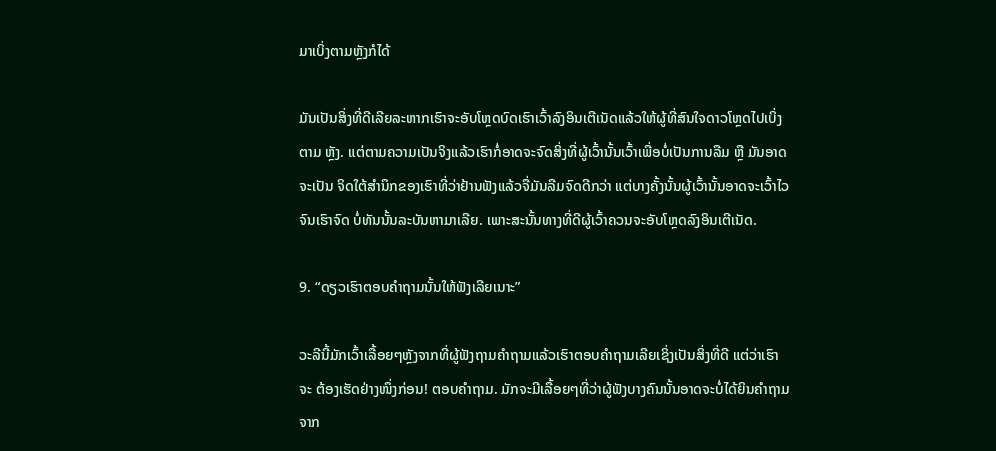ມາເບິ່ງຕາມຫຼັງກໍໄດ້

ມັນເປັນສິ່ງທີ່ດີເລີຍລະຫາກເຮົາຈະອັບໂຫຼດບົດເຮົາເວົ້າລົງອິນເຕີເນັດແລ້ວໃຫ້ຜູ້ທີ່ສົນໃຈດາວໂຫຼດໄປເບິ່ງຕາມ ຫຼັງ. ແຕ່ຕາມຄວາມເປັນຈິງແລ້ວເຮົາກໍ່ອາດຈະຈົດສິ່ງທີ່ຜູ້ເວົ້ານັ້ນເວົ້າເພື່ອບໍ່ເປັນການລືມ ຫຼື ມັນອາດຈະເປັນ ຈິດໃຕ້ສຳນຶກຂອງເຮົາທີ່ວ່າຢ້ານຟັງແລ້ວຈື່ມັນລືມຈົດດີກວ່າ ແຕ່ບາງຄັ້ງນັ້ນຜູ້ເວົ້ານັ້ນອາດຈະເວົ້າໄວຈົນເຮົາຈົດ ບໍ່ທັນນັ້ນລະບັນຫາມາເລີຍ. ເພາະສະນັ້ນທາງທີ່ດີຜູ້ເວົ້າຄວນຈະອັບໂຫຼດລົງອິນເຕີເນັດ.

9. “ດຽວເຮົາຕອບຄຳຖາມນັ້ນໃຫ້ຟັງເລີຍເນາະ”

ວະລີນີ້ມັກເວົ້າເລື້ອຍໆຫຼັງຈາກທີ່ຜູ້ຟັງຖາມຄຳຖາມແລ້ວເຮົາຕອບຄຳຖາມເລີຍເຊິ່ງເປັນສິ່ງທີ່ດີ ແຕ່ວ່າເຮົາຈະ ຕ້ອງເຮັດຢ່າງໜຶ່ງກ່ອນ! ຕອບຄຳຖາມ. ມັກຈະມີເລື້ອຍໆທີ່ວ່າຜູ້ຟັງບາງຄົນນັ້ນອາດຈະບໍ່ໄດ້ຍິນຄຳຖາມຈາກ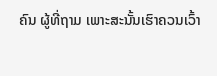ຄົນ ຜູ້ທີ່ຖາມ ເພາະສະນັ້ນເຮົາຄວນເວົ້າ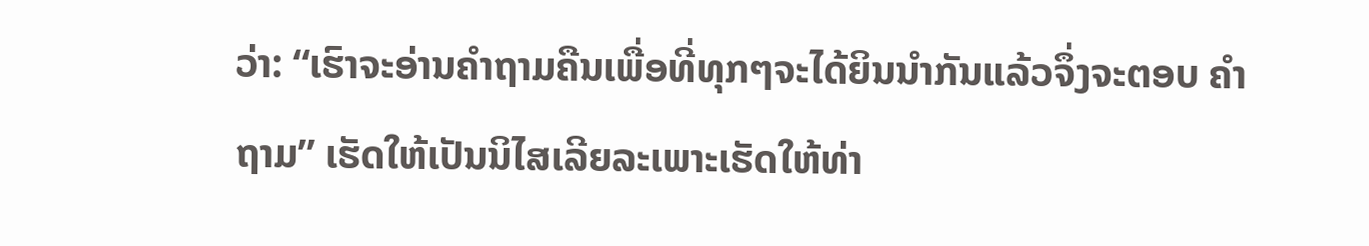ວ່າ: “ເຮົາຈະອ່ານຄຳຖາມຄືນເພື່ອທີ່ທຸກໆຈະໄດ້ຍິນນຳກັນແລ້ວຈຶ່ງຈະຕອບ ຄຳຖາມ” ເຮັດໃຫ້ເປັນນິໄສເລີຍລະເພາະເຮັດໃຫ້ທ່າ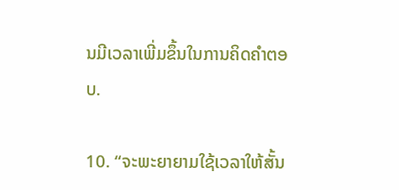ນມີເວລາເພີ່ມຂຶ້ນໃນການຄິດຄຳຕອບ.

10. “ຈະພະຍາຍາມໃຊ້ເວລາໃຫ້ສັ້ນ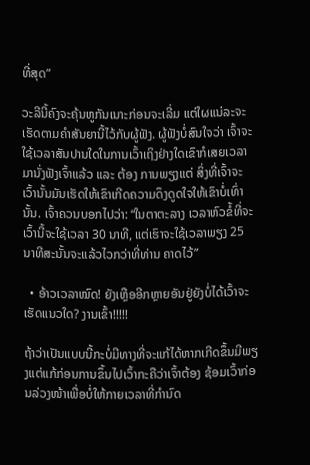ທີ່ສຸດ”

ວະລີນີ້ຄົງຈະຄຸ້ນຫູກັນເນາະກ່ອນຈະເລີ່ມ ແຕ່ໃຜແນ່ລະຈະເຮັດຕາມຄຳສັນຍານີ້ໄວ້ກັບຜູ້ຟັງ. ຜູ້ຟັງບໍ່ສົນໃຈວ່າ ເຈົ້າຈະໃຊ້ເວລາສັນປານໃດໃນການເວົ້າເຖິງຢ່າງໃດເຂົາກໍເສຍເວລາມານັ່ງຟັງເຈົ້າແລ້ວ ແລະ ຕ້ອງ ການພຽງແຕ່ ສິ່ງທີ່ເຈົ້າຈະເວົ້ານັ້ນມັນເຮັດໃຫ້ເຂົາເກີດຄວາມດຶງດູດໃຈໃຫ້ເຂົາບໍ່ເທົ່ານັ້ນ. ເຈົ້າຄວນບອກໄປວ່າ: “ໃນຕາຕະລາງ ເວລາຫົວຂໍ້ທີ່ຈະເວົ້ານີ້ຈະໃຊ້ເວລາ 30 ນາທີ, ແຕ່ເຮົາຈະໃຊ້ເວລາພຽງ 25 ນາທີສະນັ້ນຈະແລ້ວໄວກວ່າທີ່ທ່ານ ຄາດໄວ້”

  • ອ້າວເວລາໝົດ! ຍັງເຫຼືອອີກຫຼາຍອັນຢູ່ຍັງບໍ່ໄດ້ເວົ້າຈະເຮັດແນວໃດ? ງານເຂົ້າ!!!!!

ຖ້າວ່າເປັນແບບນີ້ກະບໍ່ມີທາງທີ່ຈະແກ້ໄດ້ຫາກເກີດຂຶ້ນມີພຽງແຕ່ແກ້ກ່ອນການຂຶ້ນໄປເວົ້າກະຄືວ່າເຈົ້າຕ້ອງ ຊ້ອມເວົ້າກ່ອນລ່ວງໜ້າເພື່ອບໍ່ໃຫ້ກາຍເວລາທີ່ກຳນົດ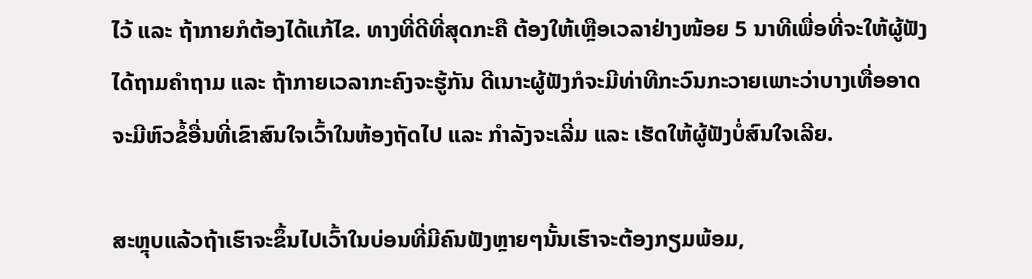ໄວ້ ແລະ ຖ້າກາຍກໍຕ້ອງໄດ້ແກ້ໄຂ. ທາງທີ່ດີທີ່ສຸດກະຄື ຕ້ອງໃຫ້ເຫຼືອເວລາຢ່າງໜ້ອຍ 5 ນາທີເພື່ອທີ່ຈະໃຫ້ຜູ້ຟັງໄດ້ຖາມຄຳຖາມ ແລະ ຖ້າກາຍເວລາກະຄົງຈະຮູ້ກັນ ດີເນາະຜູ້ຟັງກໍຈະມີທ່າທີກະວົນກະວາຍເພາະວ່າບາງເທື່ອອາດຈະມີຫົວຂໍ້ອື່ນທີ່ເຂົາສົນໃຈເວົ້າໃນຫ້ອງຖັດໄປ ແລະ ກຳລັງຈະເລີ່ມ ແລະ ເຮັດໃຫ້ຜູ້ຟັງບໍ່ສົນໃຈເລີຍ.

ສະຫຼຸບແລ້ວຖ້າເຮົາຈະຂຶ້ນໄປເວົ້າໃນບ່ອນທີ່ມີຄົນຟັງຫຼາຍໆນັ້ນເຮົາຈະຕ້ອງກຽມພ້ອມ,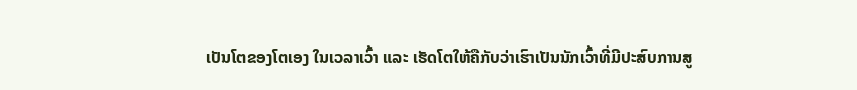ເປັນໂຕຂອງໂຕເອງ ໃນເວລາເວົ້າ ແລະ ເຮັດໂຕໃຫ້ຄືກັບວ່າເຮົາເປັນນັກເວົ້າທີ່ມີປະສົບການສູ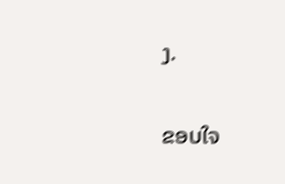ງ.

ຂອບໃຈ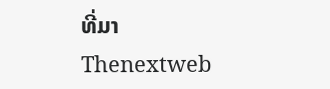ທີ່ມາ Thenextweb